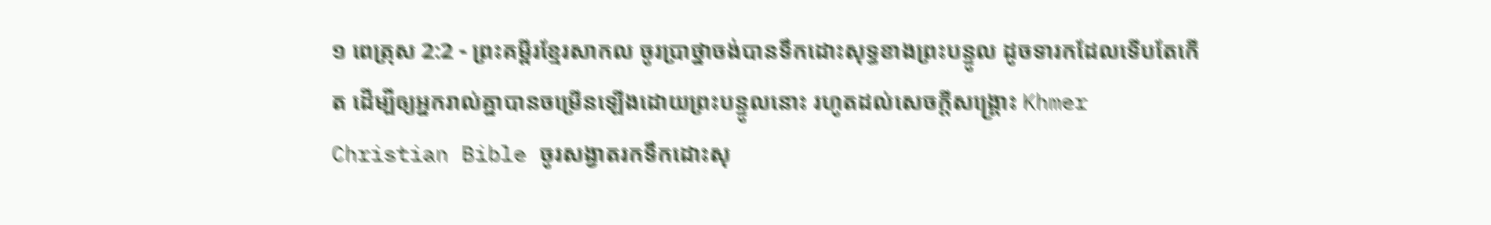១ ពេត្រុស 2:2 - ព្រះគម្ពីរខ្មែរសាកល ចូរប្រាថ្នាចង់បានទឹកដោះសុទ្ធខាងព្រះបន្ទូល ដូចទារកដែលទើបតែកើត ដើម្បីឲ្យអ្នករាល់គ្នាបានចម្រើនឡើងដោយព្រះបន្ទូលនោះ រហូតដល់សេចក្ដីសង្គ្រោះ Khmer Christian Bible ចូរសង្វាតរកទឹកដោះសុ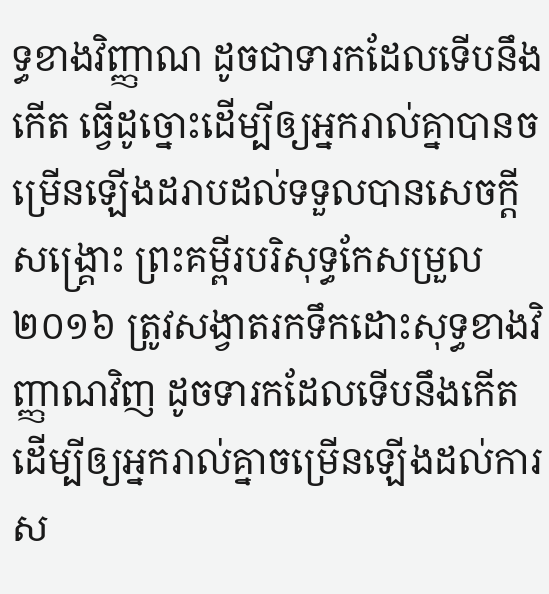ទ្ធខាងវិញ្ញាណ ដូចជាទារកដែលទើបនឹងកើត ធ្វើដូច្នោះដើម្បីឲ្យអ្នករាល់គ្នាបានចម្រើនឡើងដរាបដល់ទទួលបានសេចក្ដីសង្គ្រោះ ព្រះគម្ពីរបរិសុទ្ធកែសម្រួល ២០១៦ ត្រូវសង្វាតរកទឹកដោះសុទ្ធខាងវិញ្ញាណវិញ ដូចទារកដែលទើបនឹងកើត ដើម្បីឲ្យអ្នករាល់គ្នាចម្រើនឡើងដល់ការស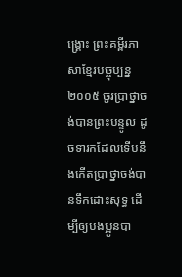ង្គ្រោះ ព្រះគម្ពីរភាសាខ្មែរបច្ចុប្បន្ន ២០០៥ ចូរប្រាថ្នាចង់បានព្រះបន្ទូល ដូចទារកដែលទើបនឹងកើតប្រាថ្នាចង់បានទឹកដោះសុទ្ធ ដើម្បីឲ្យបងប្អូនបា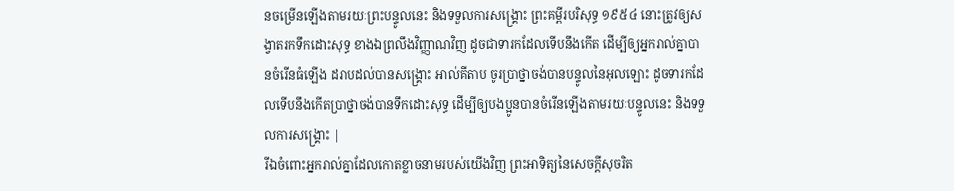នចម្រើនឡើងតាមរយៈព្រះបន្ទូលនេះ និងទទួលការសង្គ្រោះ ព្រះគម្ពីរបរិសុទ្ធ ១៩៥៤ នោះត្រូវឲ្យសង្វាតរកទឹកដោះសុទ្ធ ខាងឯព្រលឹងវិញ្ញាណវិញ ដូចជាទារកដែលទើបនឹងកើត ដើម្បីឲ្យអ្នករាល់គ្នាបានចំរើនធំឡើង ដរាបដល់បានសង្គ្រោះ អាល់គីតាប ចូរប្រាថ្នាចង់បានបន្ទូលនៃអុលឡោះ ដូចទារកដែលទើបនឹងកើតប្រាថ្នាចង់បានទឹកដោះសុទ្ធ ដើម្បីឲ្យបងប្អូនបានចំរើនឡើងតាមរយៈបន្ទូលនេះ និងទទួលការសង្គ្រោះ |
រីឯចំពោះអ្នករាល់គ្នាដែលកោតខ្លាចនាមរបស់យើងវិញ ព្រះអាទិត្យនៃសេចក្ដីសុចរិត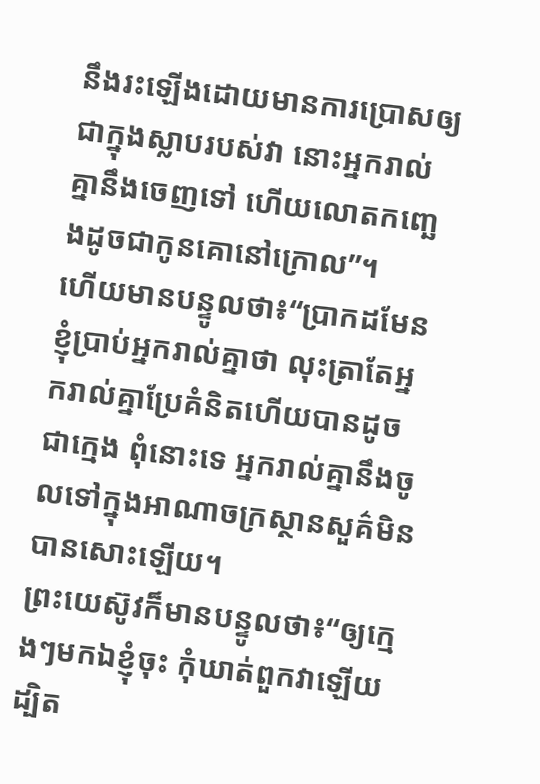នឹងរះឡើងដោយមានការប្រោសឲ្យជាក្នុងស្លាបរបស់វា នោះអ្នករាល់គ្នានឹងចេញទៅ ហើយលោតកញ្ឆេងដូចជាកូនគោនៅក្រោល”។
ហើយមានបន្ទូលថា៖“ប្រាកដមែន ខ្ញុំប្រាប់អ្នករាល់គ្នាថា លុះត្រាតែអ្នករាល់គ្នាប្រែគំនិតហើយបានដូចជាក្មេង ពុំនោះទេ អ្នករាល់គ្នានឹងចូលទៅក្នុងអាណាចក្រស្ថានសួគ៌មិនបានសោះឡើយ។
ព្រះយេស៊ូវក៏មានបន្ទូលថា៖“ឲ្យក្មេងៗមកឯខ្ញុំចុះ កុំឃាត់ពួកវាឡើយ ដ្បិត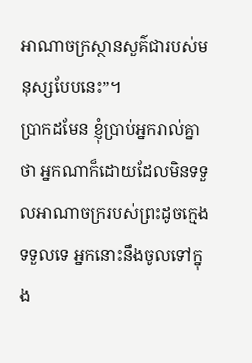អាណាចក្រស្ថានសួគ៌ជារបស់មនុស្សបែបនេះ”។
ប្រាកដមែន ខ្ញុំប្រាប់អ្នករាល់គ្នាថា អ្នកណាក៏ដោយដែលមិនទទួលអាណាចក្ររបស់ព្រះដូចក្មេងទទួលទេ អ្នកនោះនឹងចូលទៅក្នុង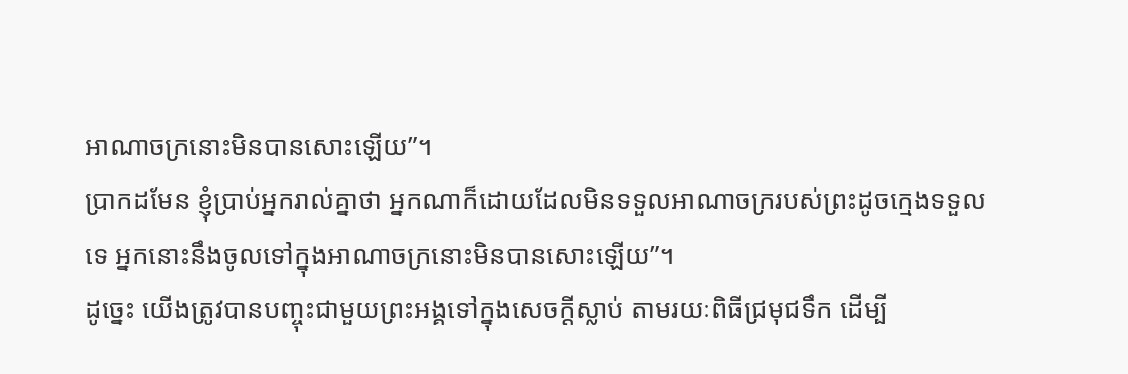អាណាចក្រនោះមិនបានសោះឡើយ”។
ប្រាកដមែន ខ្ញុំប្រាប់អ្នករាល់គ្នាថា អ្នកណាក៏ដោយដែលមិនទទួលអាណាចក្ររបស់ព្រះដូចក្មេងទទួលទេ អ្នកនោះនឹងចូលទៅក្នុងអាណាចក្រនោះមិនបានសោះឡើយ”។
ដូច្នេះ យើងត្រូវបានបញ្ចុះជាមួយព្រះអង្គទៅក្នុងសេចក្ដីស្លាប់ តាមរយៈពិធីជ្រមុជទឹក ដើម្បី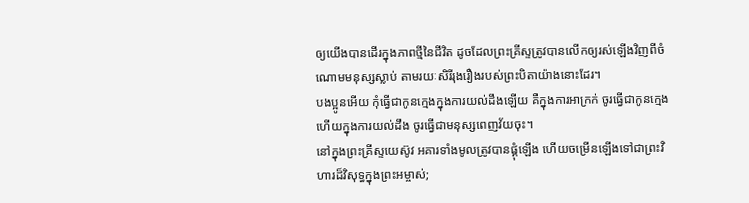ឲ្យយើងបានដើរក្នុងភាពថ្មីនៃជីវិត ដូចដែលព្រះគ្រីស្ទត្រូវបានលើកឲ្យរស់ឡើងវិញពីចំណោមមនុស្សស្លាប់ តាមរយៈសិរីរុងរឿងរបស់ព្រះបិតាយ៉ាងនោះដែរ។
បងប្អូនអើយ កុំធ្វើជាកូនក្មេងក្នុងការយល់ដឹងឡើយ គឺក្នុងការអាក្រក់ ចូរធ្វើជាកូនក្មេង ហើយក្នុងការយល់ដឹង ចូរធ្វើជាមនុស្សពេញវ័យចុះ។
នៅក្នុងព្រះគ្រីស្ទយេស៊ូវ អគារទាំងមូលត្រូវបានផ្គុំឡើង ហើយចម្រើនឡើងទៅជាព្រះវិហារដ៏វិសុទ្ធក្នុងព្រះអម្ចាស់;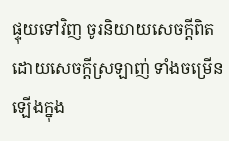ផ្ទុយទៅវិញ ចូរនិយាយសេចក្ដីពិតដោយសេចក្ដីស្រឡាញ់ ទាំងចម្រើនឡើងក្នុង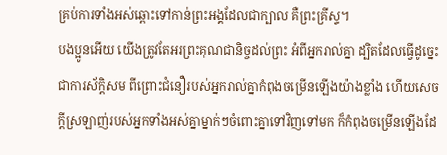គ្រប់ការទាំងអស់ឆ្ពោះទៅកាន់ព្រះអង្គដែលជាក្បាល គឺព្រះគ្រីស្ទ។
បងប្អូនអើយ យើងត្រូវតែអរព្រះគុណជានិច្ចដល់ព្រះ អំពីអ្នករាល់គ្នា ដ្បិតដែលធ្វើដូច្នេះជាការស័ក្ដិសម ពីព្រោះជំនឿរបស់អ្នករាល់គ្នាកំពុងចម្រើនឡើងយ៉ាងខ្លាំង ហើយសេចក្ដីស្រឡាញ់របស់អ្នកទាំងអស់គ្នាម្នាក់ៗចំពោះគ្នាទៅវិញទៅមក ក៏កំពុងចម្រើនឡើងដែ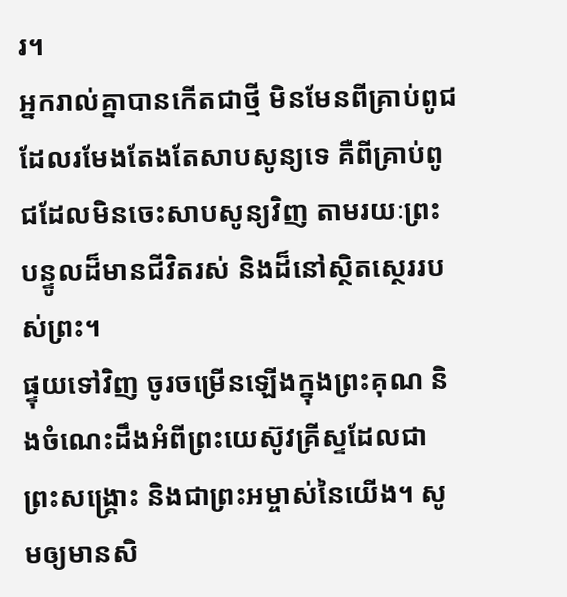រ។
អ្នករាល់គ្នាបានកើតជាថ្មី មិនមែនពីគ្រាប់ពូជដែលរមែងតែងតែសាបសូន្យទេ គឺពីគ្រាប់ពូជដែលមិនចេះសាបសូន្យវិញ តាមរយៈព្រះបន្ទូលដ៏មានជីវិតរស់ និងដ៏នៅស្ថិតស្ថេររបស់ព្រះ។
ផ្ទុយទៅវិញ ចូរចម្រើនឡើងក្នុងព្រះគុណ និងចំណេះដឹងអំពីព្រះយេស៊ូវគ្រីស្ទដែលជាព្រះសង្គ្រោះ និងជាព្រះអម្ចាស់នៃយើង។ សូមឲ្យមានសិ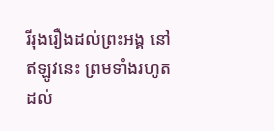រីរុងរឿងដល់ព្រះអង្គ នៅឥឡូវនេះ ព្រមទាំងរហូតដល់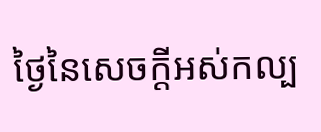ថ្ងៃនៃសេចក្ដីអស់កល្ប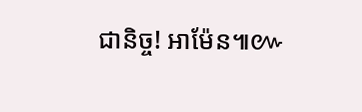ជានិច្ច! អាម៉ែន៕៚